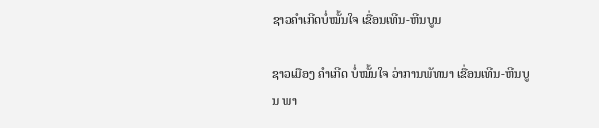ຊາວຄໍາເກີດບໍ່ໝັ້ນໃຈ ເຂື່ອນເທີນ-ຫີນບູນ

ຊາວເມືອງ ຄໍາເກີດ ບໍ່ໝັ້ນໃຈ ວ່າການພັທນາ ເຂື່ອນເທີນ-ຫີນບູນ ພາ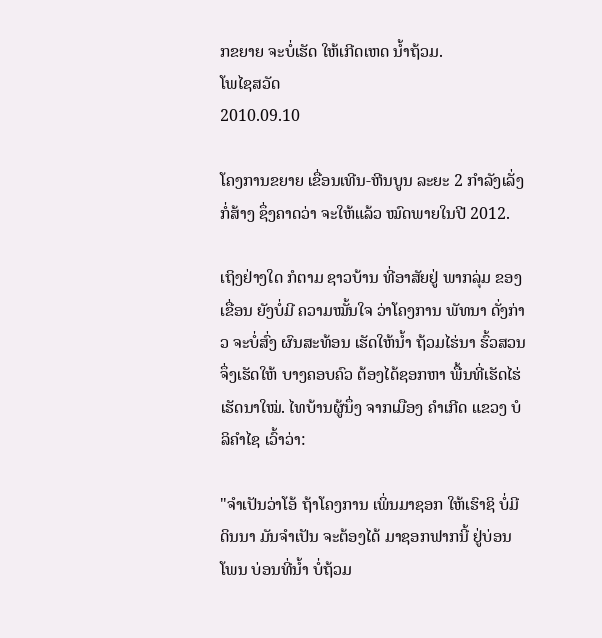ກຂຍາຍ ຈະບໍ່ເຮັດ ໃຫ້ເກີດເຫດ ນໍ້າຖ້ວມ.
ໂພໄຊສວັດ
2010.09.10

ໂຄງການຂຍາຍ ເຂື່ອນເທີນ-ຫີນບູນ ລະຍະ 2 ກໍາລັງເລັ່ງ ກໍ່ສ້າງ ຊຶ່ງຄາດວ່າ ຈະໃຫ້ແລ້ວ ໝົດພາຍໃນປີ 2012.

ເຖິງຢ່າງໃດ ກໍຕາມ ຊາວບ້ານ ທີ່ອາສັຍຢູ່ ພາກລຸ່ມ ຂອງເຂື່ອນ ຍັງບໍ່ມີ ຄວາມໝັ້ນໃຈ ວ່າໂຄງການ ພັທນາ ດັ່ງກ່າວ ຈະບໍ່ສົ່ງ ຜົນສະທ້ອນ ເຮັດໃຫ້ນ້ຳ ຖ້ວມໄຮ່ນາ ຮົ້ວສວນ ຈຶ່ງເຮັດໃຫ້ ບາງຄອບຄົວ ຕ້ອງໄດ້ຊອກຫາ ພື້ນທີ່ເຮັດໄຮ່ ເຮັດນາໃໝ່. ໄທບ້ານຜູ້ນຶ່ງ ຈາກເມືອງ ຄຳເກີດ ແຂວງ ບໍລິຄຳໄຊ ເວົ້າວ່າ:

"ຈຳເປັນວ່າໂອ້ ຖ້າໂຄງການ ເພິ່ນມາຊອກ ໃຫ້ເຮົາຊິ ບໍ່ມີດິນນາ ມັນຈຳເປັນ ຈະຕ້ອງໄດ້ ມາຊອກຟາກນີ້ ຢູ່ບ່ອນໂພນ ບ່ອນທີ່ນ້ຳ ບໍ່ຖ້ວມ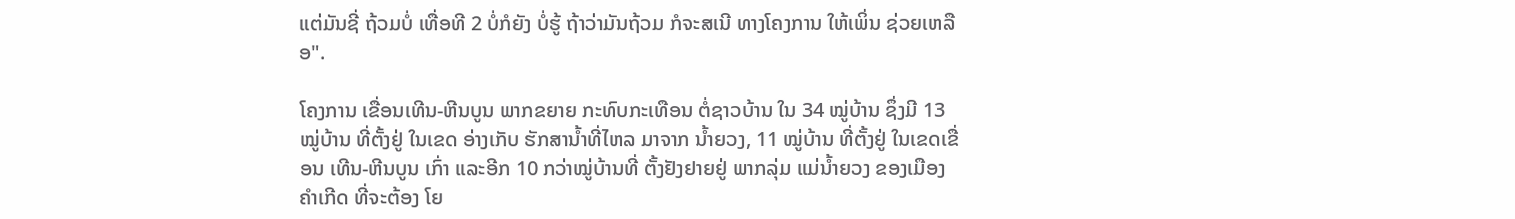ແຕ່ມັນຊີ່ ຖ້ວມບໍ່ ເທື່ອທີ 2 ບໍ່ກໍຍັງ ບໍ່ຮູ້ ຖ້າວ່າມັນຖ້ວມ ກໍຈະສເນີ ທາງໂຄງການ ໃຫ້ເພິ່ນ ຊ່ວຍເຫລືອ".

ໂຄງການ ເຂື່ອນເທີນ-ຫີນບູນ ພາກຂຍາຍ ກະທົບກະເທືອນ ຕໍ່ຊາວບ້ານ ໃນ 34 ໝູ່ບ້ານ ຊຶ່ງມີ 13 ໝູ່ບ້ານ ທີ່ຕັ້ງຢູ່ ໃນເຂດ ອ່າງເກັບ ຮັກສານ້ຳທີ່ໄຫລ ມາຈາກ ນ້ຳຍວງ, 11 ໝູ່ບ້ານ ທີ່ຕັ້ງຢູ່ ໃນເຂດເຂື່ອນ ເທີນ-ຫີນບູນ ເກົ່າ ແລະອີກ 10 ກວ່າໝູ່ບ້ານທີ່ ຕັ້ງຢັງຢາຍຢູ່ ພາກລຸ່ມ ແມ່ນ້ຳຍວງ ຂອງເມືອງຄຳເກີດ ທີ່ຈະຕ້ອງ ໂຍ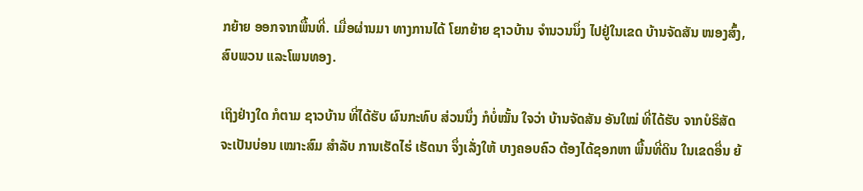ກຍ້າຍ ອອກຈາກພື້ນທີ່. ເມື່ອຜ່ານມາ ທາງການໄດ້ ໂຍກຍ້າຍ ຊາວບ້ານ ຈຳນວນນຶ່ງ ໄປຢູ່ໃນເຂດ ບ້ານຈັດສັນ ໜອງສົ້ງ, ສົບພວນ ແລະໂພນທອງ.

ເຖິງຢ່າງໃດ ກໍຕາມ ຊາວບ້ານ ທີ່ໄດ້ຮັບ ຜົນກະທົບ ສ່ວນນຶ່ງ ກໍບໍ່ໝັ້ນ ໃຈວ່າ ບ້ານຈັດສັນ ອັນໃໝ່ ທີ່ໄດ້ຮັບ ຈາກບໍຣິສັດ ຈະເປັນບ່ອນ ເໝາະສົມ ສຳລັບ ການເຮັດໄຮ່ ເຮັດນາ ຈຶ່ງເລັ່ງໃຫ້ ບາງຄອບຄົວ ຕ້ອງໄດ້ຊອກຫາ ພື້ນທີ່ດິນ ໃນເຂດອື່ນ ຍ້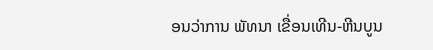ອນວ່າການ ພັທນາ ເຂື່ອນເທີນ-ຫີນບູນ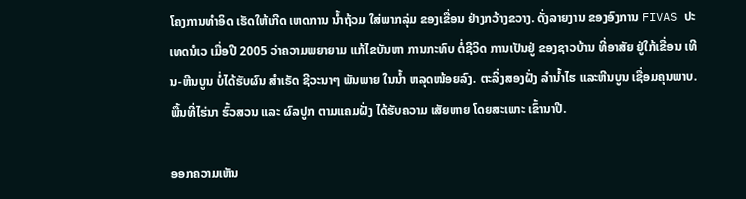ໂຄງການທຳອິດ ເຮັດໃຫ້ເກີດ ເຫດການ ນ້ຳຖ້ວມ ໃສ່ພາກລຸ່ມ ຂອງເຂື່ອນ ຢ່າງກວ້າງຂວາງ. ດັ່ງລາຍງານ ຂອງອົງການ FIVAS ປະເທດນໍເວ ເມື່ອປີ 2005 ວ່າຄວາມພຍາຍາມ ແກ້ໄຂບັນຫາ ການກະທົບ ຕໍ່ຊີວິດ ການເປັນຢູ່ ຂອງຊາວບ້ານ ທີ່ອາສັຍ ຢູ່ໃກ້ເຂື່ອນ ເທີນ-ຫີນບູນ ບໍ່ໄດ້ຮັບຜົນ ສຳເຣັດ ຊີວະນາໆ ພັນພາຍ ໃນນ້ຳ ຫລຸດໜ້ອຍລົງ. ຕະລິ່ງສອງຝັ່ງ ລຳນ້ຳໄຮ ແລະຫີນບູນ ເຊື່ອມຄຸນພາບ. ພື້ນທີ່ໄຮ່ນາ ຮົ້ວສວນ ແລະ ຜົລປູກ ຕາມແຄມຝັ່ງ ໄດ້ຮັບຄວາມ ເສັຍຫາຍ ໂດຍສະເພາະ ເຂົ້ານາປີ.

ອອກຄວາມເຫັນ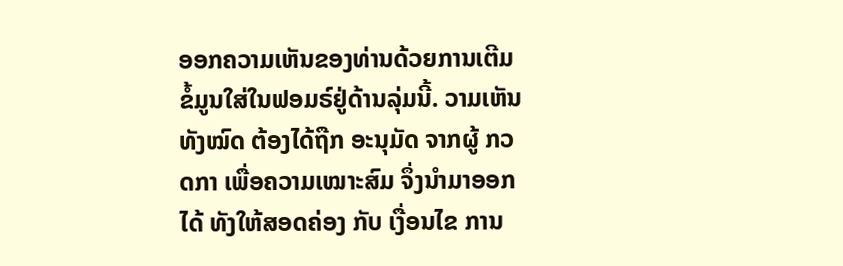ອອກຄວາມເຫັນຂອງທ່ານດ້ວຍການເຕີມຂໍ້ມູນໃສ່ໃນຟອມຣ໌ຢູ່ດ້ານລຸ່ມນີ້. ວາມເຫັນທັງໝົດ ຕ້ອງໄດ້ຖືກ ອະນຸມັດ ຈາກຜູ້ ກວດກາ ເພື່ອຄວາມເໝາະສົມ ຈຶ່ງນໍາມາອອກໄດ້ ທັງໃຫ້ສອດຄ່ອງ ກັບ ເງື່ອນໄຂ ການ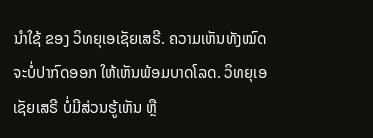ນຳໃຊ້ ຂອງ ວິທຍຸເອເຊັຍເສຣີ. ຄວາມເຫັນທັງໝົດ ຈະບໍ່ປາກົດອອກ ໃຫ້ເຫັນພ້ອມບາດໂລດ. ວິທຍຸເອເຊັຍເສຣີ ບໍ່ມີສ່ວນຮູ້ເຫັນ ຫຼື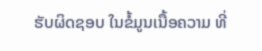ຮັບຜິດຊອບ ໃນຂໍ້ມູນເນື້ອຄວາມ ທີ່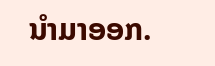ນໍາມາອອກ.